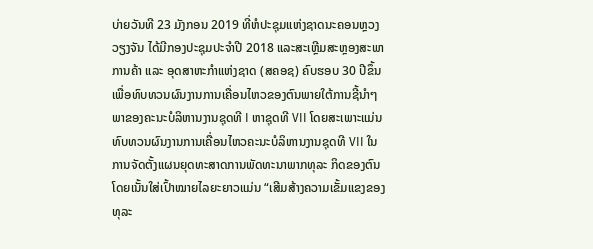ບ່າຍວັນທີ 23 ມັງກອນ 2019 ທີ່ຫໍປະຊຸມແຫ່ງຊາດນະຄອນຫຼວງວຽງຈັນ ໄດ້ມີກອງປະຊຸມປະຈຳປີ 2018 ແລະສະເຫຼີມສະຫຼອງສະພາການຄ້າ ແລະ ອຸດສາຫະກຳແຫ່ງຊາດ (ສຄອຊ) ຄົບຮອບ 30 ປີຂຶ້ນເພື່ອທົບທວນຜົນງານການເຄື່ອນໄຫວຂອງຕົນພາຍໃຕ້ການຊີ້ນຳໆພາຂອງຄະນະບໍລິຫານງານຊຸດທີ I ຫາຊຸດທີ VII ໂດຍສະເພາະແມ່ນທົບທວນຜົນງານການເຄື່ອນໄຫວຄະນະບໍລິຫານງານຊຸດທີ VII ໃນການຈັດຕັ້ງແຜນຍຸດທະສາດການພັດທະນາພາກທຸລະ ກິດຂອງຕົນໂດຍເນັ້ນໃສ່ເປົ້າໝາຍໄລຍະຍາວແມ່ນ “ເສີມສ້າງຄວາມເຂັ້ມແຂງຂອງທຸລະ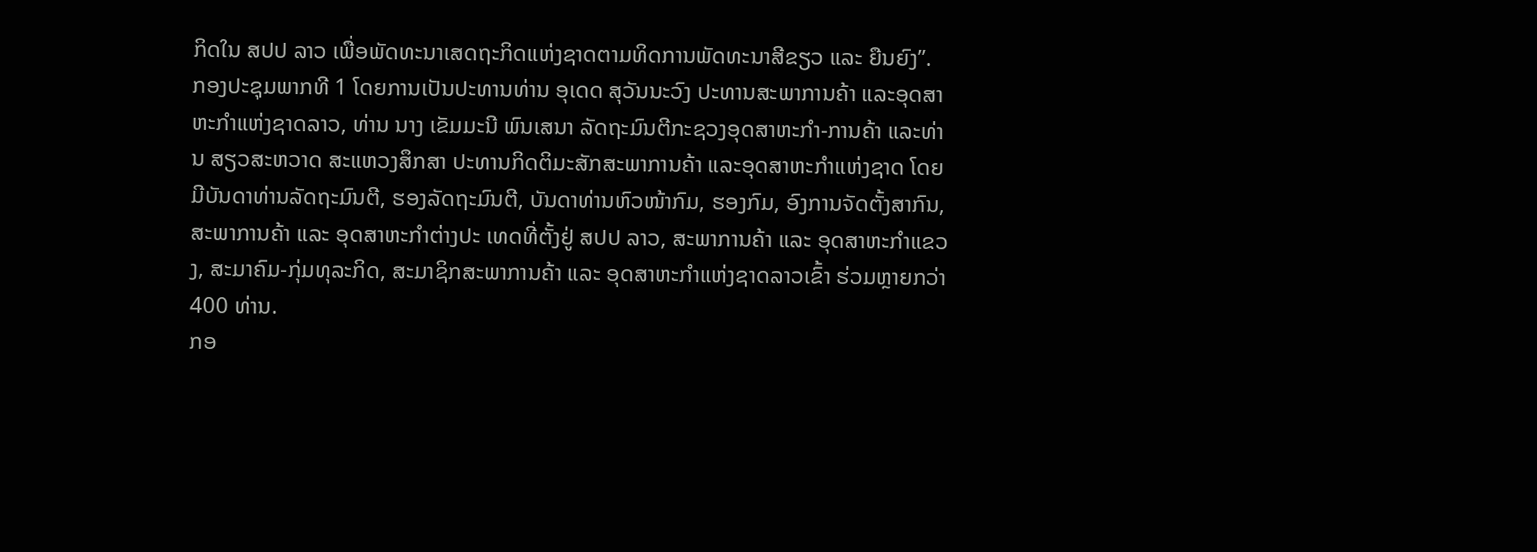ກິດໃນ ສປປ ລາວ ເພື່ອພັດທະນາເສດຖະກິດແຫ່ງຊາດຕາມທິດການພັດທະນາສີຂຽວ ແລະ ຍືນຍົງ”.
ກອງປະຊຸມພາກທີ 1 ໂດຍການເປັນປະທານທ່ານ ອຸເດດ ສຸວັນນະວົງ ປະທານສະພາການຄ້າ ແລະອຸດສາຫະກຳແຫ່ງຊາດລາວ, ທ່ານ ນາງ ເຂັມມະນີ ພົນເສນາ ລັດຖະມົນຕີກະຊວງອຸດສາຫະກຳ-ການຄ້າ ແລະທ່ານ ສຽວສະຫວາດ ສະແຫວງສຶກສາ ປະທານກິດຕິມະສັກສະພາການຄ້າ ແລະອຸດສາຫະກຳແຫ່ງຊາດ ໂດຍມີບັນດາທ່ານລັດຖະມົນຕີ, ຮອງລັດຖະມົນຕີ, ບັນດາທ່ານຫົວໜ້າກົມ, ຮອງກົມ, ອົງການຈັດຕັ້ງສາກົນ, ສະພາການຄ້າ ແລະ ອຸດສາຫະກຳຕ່າງປະ ເທດທີ່ຕັ້ງຢູ່ ສປປ ລາວ, ສະພາການຄ້າ ແລະ ອຸດສາຫະກຳແຂວງ, ສະມາຄົມ-ກຸ່ມທຸລະກິດ, ສະມາຊິກສະພາການຄ້າ ແລະ ອຸດສາຫະກຳແຫ່ງຊາດລາວເຂົ້າ ຮ່ວມຫຼາຍກວ່າ 400 ທ່ານ.
ກອ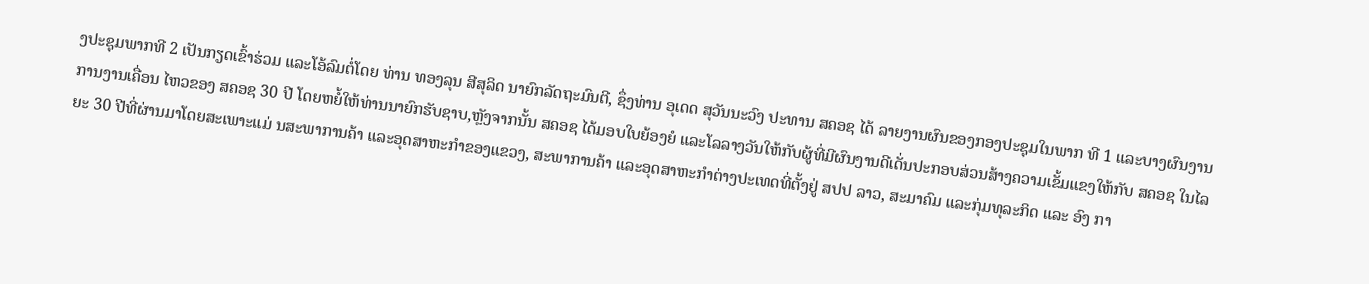ງປະຊຸມພາກທີ 2 ເປັນກຽດເຂົ້າຮ່ວມ ແລະໂອ້ລົມຕໍ່ໂດຍ ທ່ານ ທອງລຸນ ສີສຸລິດ ນາຍົກລັດຖະມົນຕີ, ຊຶ່ງທ່ານ ອຸເດດ ສຸວັນນະວົງ ປະທານ ສຄອຊ ໄດ້ ລາຍງານຜົນຂອງກອງປະຊຸມໃນພາກ ທີ 1 ແລະບາງຜົນງານການງານເຄື່ອນ ໄຫວຂອງ ສຄອຊ 30 ປີ ໂດຍຫຍໍ້ໃຫ້ທ່ານນາຍົກຮັບຊາບ,ຫຼັງຈາກນັ້ນ ສຄອຊ ໄດ້ມອບໃບຍ້ອງຍໍ ແລະໂລລາງວັນໃຫ້ກັບຜູ້ທີ່ມີຜົນງານດີເດັ່ນປະກອບສ່ວນສ້າງຄວາມເຂັ້ມແຂງໃຫ້ກັບ ສຄອຊ ໃນໄລຍະ 30 ປີທີ່ຜ່ານມາໂດຍສະເພາະແມ່ ນສະພາການຄ້າ ແລະອຸດສາຫະກຳຂອງແຂວງ, ສະພາການຄ້າ ແລະອຸດສາຫະກຳຕ່າງປະເທດທີ່ຕັ້ງຢູ່ ສປປ ລາວ, ສະມາຄົມ ແລະກຸ່ມທຸລະກິດ ແລະ ອົງ ກາ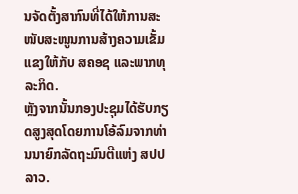ນຈັດຕັ້ງສາກົນທີ່ໄດ້ໃຫ້ການສະໜັບສະໜູນການສ້າງຄວາມເຂັ້ມແຂງໃຫ້ກັບ ສຄອຊ ແລະພາກທຸລະກິດ.
ຫຼັງຈາກນັ້ນກອງປະຊຸມໄດ້ຮັບກຽດສູງສຸດໂດຍການໂອ້ລົມຈາກທ່ານນາຍົກລັດຖະມົນຕີແຫ່ງ ສປປ ລາວ.